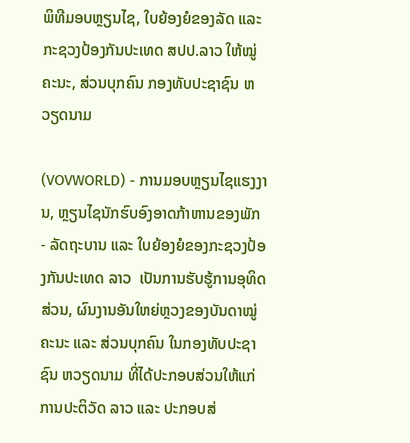ພິທີມອບຫຼຽນໄຊ, ໃບຍ້ອງຍໍຂອງລັດ ແລະ ກະຊວງປ້ອງກັນປະເທດ ສປປ.ລາວ ໃຫ້ໝູ່ຄະນະ, ສ່ວນບຸກຄົນ ກອງທັບປະຊາຊົນ ຫວຽດນາມ

(VOVWORLD) - ການມອບຫຼຽນໄຊແຮງງານ, ຫຼຽນໄຊນັກຮົບອົງອາດກ້າຫານຂອງພັກ - ລັດຖະບານ ແລະ ໃບຍ້ອງຍໍຂອງກະຊວງປ້ອງກັນປະເທດ ລາວ  ເປັນການຮັບຮູ້ການອຸທິດສ່ວນ, ຜົນງານອັນໃຫຍ່ຫຼວງຂອງບັນດາໝູ່ຄະນະ ແລະ ສ່ວນບຸກຄົນ ໃນກອງທັບປະຊາຊົນ ຫວຽດນາມ ທີ່ໄດ້ປະກອບສ່ວນໃຫ້ແກ່ການປະຕິວັດ ລາວ ແລະ ປະກອບສ່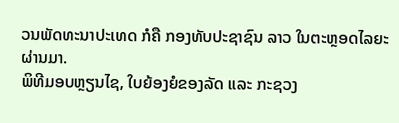ວນພັດທະນາປະເທດ ກໍຄື ກອງທັບປະຊາຊົນ ລາວ ໃນຕະຫຼອດໄລຍະຜ່ານມາ.
ພິທີມອບຫຼຽນໄຊ, ໃບຍ້ອງຍໍຂອງລັດ ແລະ ກະຊວງ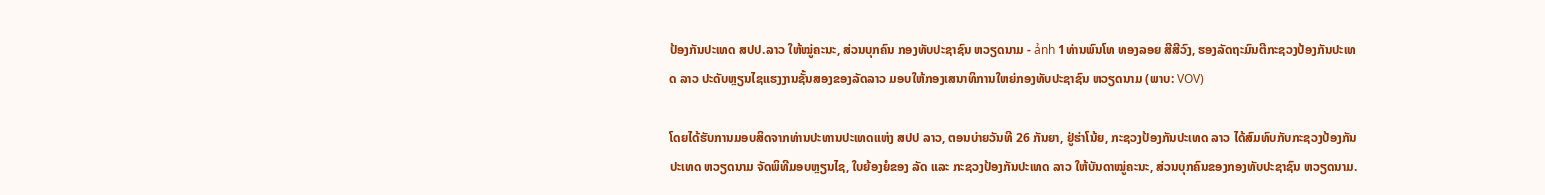ປ້ອງກັນປະເທດ ສປປ.ລາວ ໃຫ້ໝູ່ຄະນະ, ສ່ວນບຸກຄົນ ກອງທັບປະຊາຊົນ ຫວຽດນາມ - ảnh 1ທ່ານພົນໂທ ທອງລອຍ ສີສີວົງ, ຮອງລັດຖະມົນຕີກະຊວງປ້ອງກັນປະເທດ ລາວ ປະດັບຫຼຽນໄຊແຮງງານຊັ້ນສອງຂອງລັດລາວ ມອບໃຫ້ກອງເສນາທິການໃຫຍ່ກອງທັບປະຊາຊົນ ຫວຽດນາມ (ພາບ: VOV)

ໂດຍໄດ້ຮັບການມອບສິດຈາກທ່ານປະທານປະເທດແຫ່ງ ສປປ ລາວ, ຕອນບ່າຍວັນທີ 26 ກັນຍາ, ຢູ່ຮ່າໂນ້ຍ, ກະຊວງປ້ອງກັນປະເທດ ລາວ ໄດ້ສົມທົບກັບກະຊວງປ້ອງກັນປະເທດ ຫວຽດນາມ ຈັດພິທີມອບຫຼຽນໄຊ, ໃບຍ້ອງຍໍຂອງ ລັດ ແລະ ກະຊວງປ້ອງກັນປະເທດ ລາວ ໃຫ້ບັນດາໝູ່ຄະນະ, ສ່ວນບຸກຄົນຂອງກອງທັບປະຊາຊົນ ຫວຽດນາມ.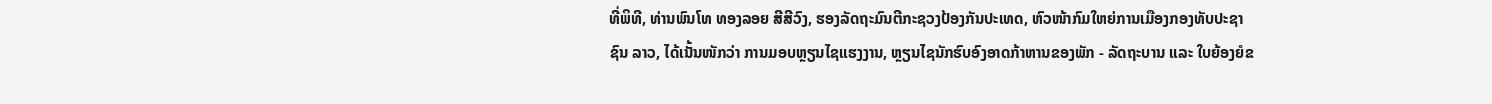ທີ່ພິທີ, ທ່ານພົນໂທ ທອງລອຍ ສີສີວົງ, ຮອງລັດຖະມົນຕີກະຊວງປ້ອງກັນປະເທດ, ຫົວໜ້າກົມໃຫຍ່ການເມືອງກອງທັບປະຊາຊົນ ລາວ, ໄດ້ເນັ້ນໜັກວ່າ ການມອບຫຼຽນໄຊແຮງງານ, ຫຼຽນໄຊນັກຮົບອົງອາດກ້າຫານຂອງພັກ - ລັດຖະບານ ແລະ ໃບຍ້ອງຍໍຂ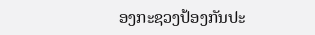ອງກະຊວງປ້ອງກັນປະ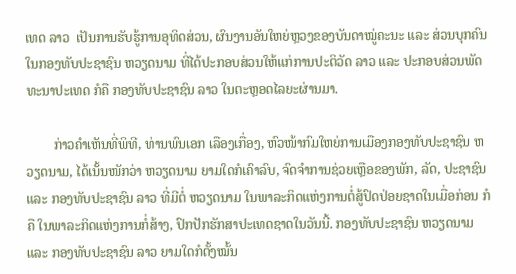ເທດ ລາວ  ເປັນການຮັບຮູ້ການອຸທິດສ່ວນ, ຜົນງານອັນໃຫຍ່ຫຼວງຂອງບັນດາໝູ່ຄະນະ ແລະ ສ່ວນບຸກຄົນ ໃນກອງທັບປະຊາຊົນ ຫວຽດນາມ ທີ່ໄດ້ປະກອບສ່ວນໃຫ້ແກ່ການປະຕິວັດ ລາວ ແລະ ປະກອບສ່ວນພັດທະນາປະເທດ ກໍຄື ກອງທັບປະຊາຊົນ ລາວ ໃນຕະຫຼອດໄລຍະຜ່ານມາ.

        ກ່າວຄຳເຫັນທີ່ພິທີ, ທ່ານພົນເອກ ເລືອງເກື່ອງ, ຫົວໜ້າກົມໃຫຍ່ການເມືອງກອງທັບປະຊາຊົນ ຫວຽດນາມ, ໄດ້ເນັ້ນໜັກວ່າ ຫວຽດນາມ ຍາມໃດກໍເຄົາລົບ, ຈົດຈຳການຊ່ວຍເຫຼືອຂອງພັກ, ລັດ, ປະຊາຊົນ ແລະ ກອງທັບປະຊາຊົນ ລາວ ທີ່ມີຕໍ່ ຫວຽດນາມ ໃນພາລະກິດແຫ່ງການຕໍ່ສູ້ປົດປ່ອຍຊາດໃນເມື່ອກ່ອນ ກໍຄື ໃນພາລະກິດແຫ່ງການກໍ່ສ້າງ, ປົກປັກຮັກສາປະເທດຊາດໃນວັນນີ້. ກອງທັບປະຊາຊົນ ຫວຽດນາມ ແລະ ກອງທັບປະຊາຊົນ ລາວ ຍາມໃດກໍຕັ້ງໝັ້ນ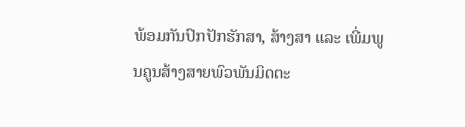ພ້ອມກັນປົກປັກຮັກສາ, ສ້າງສາ ແລະ ເພີ່ມພູນຄູນສ້າງສາຍພົວພັນມິດຕະ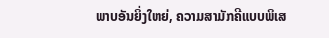ພາບອັນຍິ່ງໃຫຍ່, ຄວາມສາມັກຄີແບບພິເສ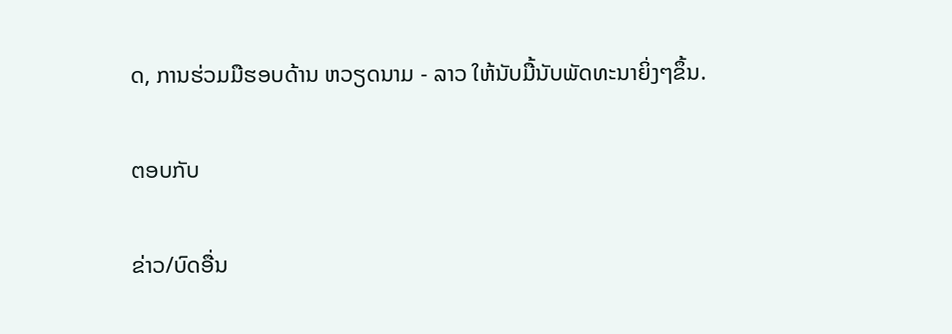ດ, ການຮ່ວມມືຮອບດ້ານ ຫວຽດນາມ - ລາວ ໃຫ້ນັບມື້ນັບພັດທະນາຍິ່ງໆຂຶ້ນ.

ຕອບກັບ

ຂ່າວ/ບົດອື່ນ